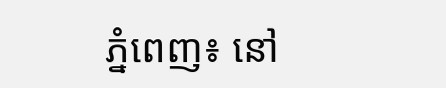ភ្នំពេញ៖ នៅ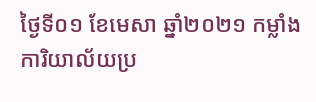ថ្ងៃទី០១ ខែមេសា ឆ្នាំ២០២១ កម្លាំងការិយាល័យប្រ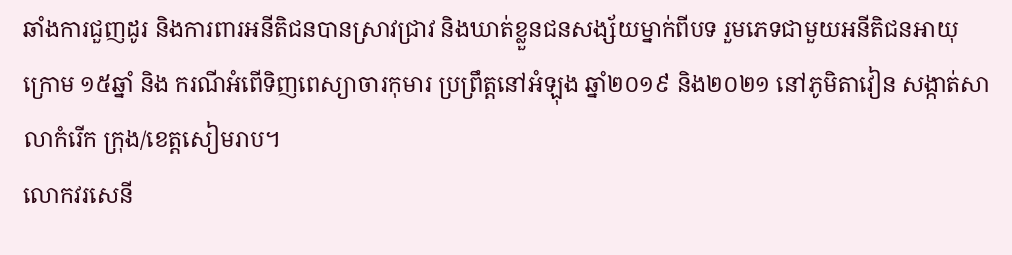ឆាំងការជួញដូរ និងការពារអនីតិជនបានស្រាវជ្រាវ និងឃាត់ខ្លួនជនសង្ស័យម្នាក់ពីបទ រួមភេទជាមួយអនីតិជនអាយុក្រោម ១៥ឆ្នាំ និង ករណីអំពើទិញពេស្យាចារកុមារ ប្រព្រឹត្តនៅអំឡុង ឆ្នាំ២០១៩ និង២០២១ នៅភូមិតាវៀន សង្កាត់សាលាកំរើក ក្រុង/ខេត្តសៀមរាប។
លោកវរសេនី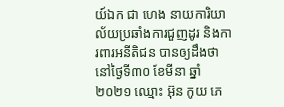យ៍ឯក ជា ហេង នាយការិយាល័យប្រឆាំងការជួញដូរ និងការពារអនីតិជន បានឲ្យដឹងថា នៅថ្ងៃទី៣០ ខែមីនា ឆ្នាំ២០២១ ឈ្មោះ អ៊ុន កូយ ភេ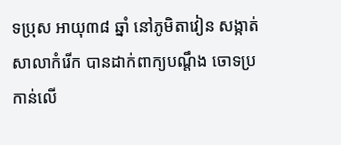ទប្រុស អាយុ៣៨ ឆ្នាំ នៅភូមិតាវៀន សង្កាត់សាលាកំរើក បានដាក់ពាក្យបណ្តឹង ចោទប្រកាន់លើ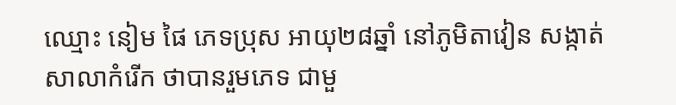ឈ្មោះ នៀម ផៃ ភេទប្រុស អាយុ២៨ឆ្នាំ នៅភូមិតាវៀន សង្កាត់សាលាកំរើក ថាបានរួមភេទ ជាមួ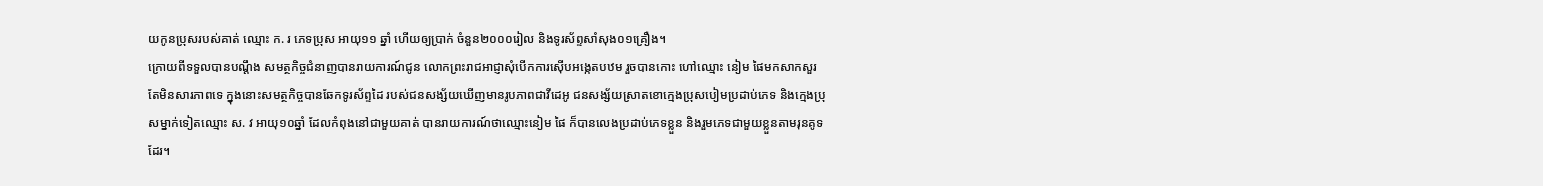យកូនប្រុសរបស់គាត់ ឈ្មោះ ក. រ ភេទប្រុស អាយុ១១ ឆ្នាំ ហើយឲ្យប្រាក់ ចំនួន២០០០រៀល និងទូរស័ព្ទសាំសុង០១គ្រឿង។
ក្រោយពីទទួលបានបណ្តឹង សមត្ថកិច្ចជំនាញបានរាយការណ៍ជូន លោកព្រះរាជអាជ្ញាសុំបើកការស៊ើបអង្កេតបឋម រួចបានកោះ ហៅឈ្មោះ នៀម ផៃមកសាកសួរ តែមិនសារភាពទេ ក្នុងនោះសមត្ថកិច្ចបានឆែកទូរស័ព្ទដៃ របស់ជនសង្ស័យឃើញមានរូបភាពជាវីដេអូ ជនសង្ស័យស្រាតខោក្មេងប្រុសបៀមប្រដាប់ភេទ និងក្មេងប្រុសម្នាក់ទៀតឈ្មោះ ស. វ អាយុ១០ឆ្នាំ ដែលកំពុងនៅជាមួយគាត់ បានរាយការណ៍ថាឈ្មោះនៀម ផៃ ក៏បានលេងប្រដាប់ភេទខ្លួន និងរួមភេទជាមួយខ្លួនតាមរុនគូទដែរ។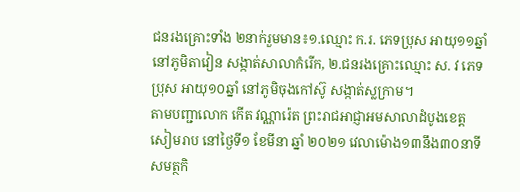ជនរងគ្រោះទាំង ២នាក់រួមមាន៖១.ឈ្មោះ ក.រ. ភេទប្រុស អាយុ១១ឆ្នាំ នៅភូមិតាវៀន សង្កាត់សាលាកំរើក, ២.ជនរងគ្រោះឈ្មោះ ស. វ ភេទប្រុស អាយុ១០ឆ្នាំ នៅភូមិចុងកៅស៊ូ សង្កាត់ស្លក្រាម។
តាមបញ្ជាលោក កើត វណ្ណារ៉េត ព្រះរាជអាជ្ញាអមសាលាដំបូងខេត្តសៀមរាប នៅថ្ងៃទី១ ខែមីនា ឆ្នាំ ២០២១ វេលាម៉ោង១៣នឹង៣០នាទី សមត្ថកិ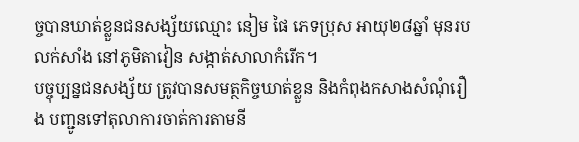ច្ចបានឃាត់ខ្លួនជនសង្ស័យឈ្មោះ នៀម ផៃ ភេទប្រុស អាយុ២៨ឆ្នាំ មុនរបលក់សាំង នៅភូមិតាវៀន សង្កាត់សាលាកំរើក។
បច្ចុប្បន្នជនសង្ស័យ ត្រូវបានសមត្ថកិច្ចឃាត់ខ្លួន និងកំពុងកសាងសំណុំរឿង បញ្ជូនទៅតុលាការចាត់ការតាមនី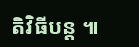តិវិធីបន្ត ៕